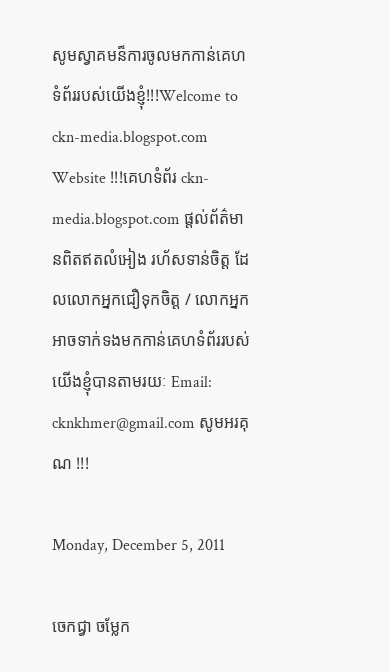សូមស្វាគមន៏ការចូលមកកាន់គេហទំព័ររបស់យើងខ្ញុំ!!!Welcome to ckn-media.blogspot.com Website !!!គេហទំព័រ ckn-media.blogspot.com ផ្តល់ព័ត៌មានពិតឥតលំអៀង រហ័សទាន់ចិត្ត ដែលលោកអ្នកជឿទុកចិត្ត / លោកអ្នកអាចទាក់ទងមកកាន់គេហទំព័ររបស់យើងខ្ញុំបានតាមរយៈ Email: cknkhmer@gmail.com សូមអរគុណ !!!

Monday, December 5, 2011

ចេកជ្វា ចម្លែក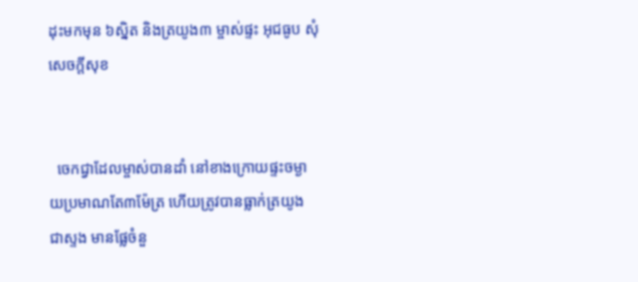ដុះមកមុន ៦ស្និត និងត្រយូង៣ ម្ចាស់ផ្ទះ អុជធូប សុំសេចក្តីសុខ


  ចេកជ្វាដែលម្ចាស់បានដាំ នៅខាងក្រោយផ្ទះចម្ងាយប្រមាណតែ៣ម៉ែត្រ ហើយត្រូវបានធ្លាក់ត្រយូង
ជាស្ទង មានផ្លែចំនួ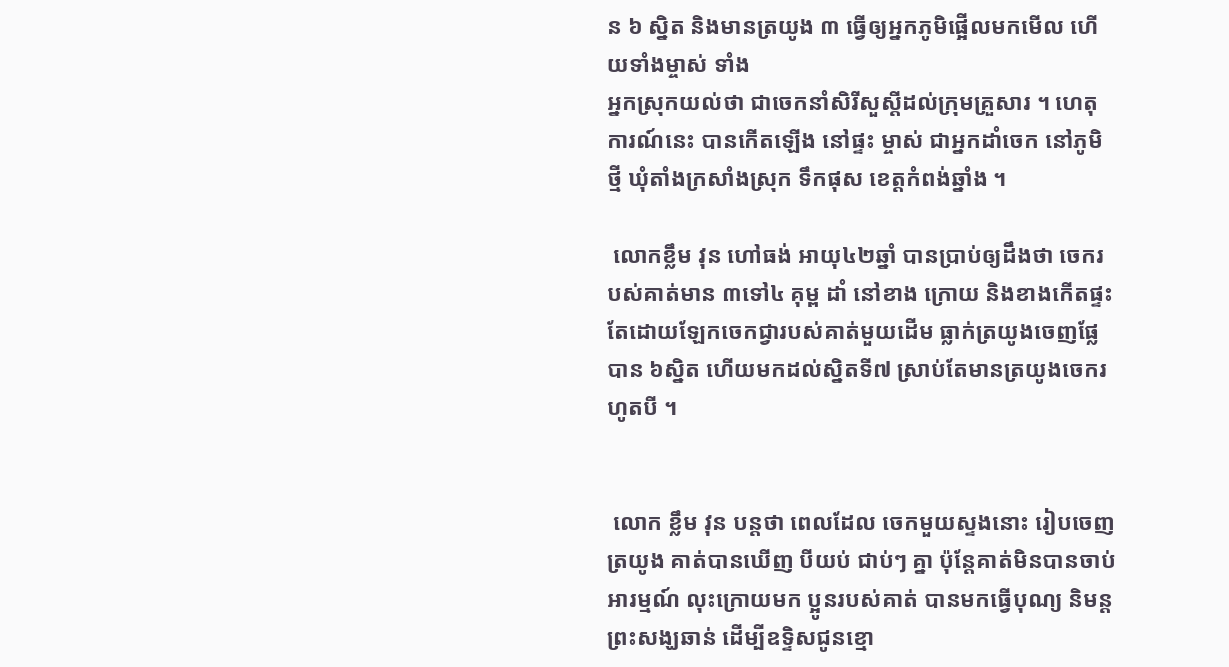ន ៦ ស្និត និងមានត្រយូង ៣ ធ្វើឲ្យអ្នកភូមិផ្អើលមកមើល ហើយទាំងម្ចាស់ ទាំង
អ្នកស្រុកយល់ថា ជាចេកនាំសិរីសួស្តីដល់ក្រុមគ្រួសារ ។ ហេតុការណ៍នេះ បានកើតឡើង នៅផ្ទះ ម្ចាស់ ជាអ្នកដាំចេក នៅភូមិថ្មី ឃុំតាំងក្រសាំងស្រុក ទឹកផុស ខេត្តកំពង់ឆ្នាំង ។

 លោកខ្លឹម វុន ហៅធង់ អាយុ៤២ឆ្នាំ បានប្រាប់ឲ្យដឹងថា ចេករបស់គាត់មាន ៣ទៅ៤ គុម្ព ដាំ នៅខាង ក្រោយ និងខាងកើតផ្ទះ តែដោយឡែកចេកជ្វារបស់គាត់មួយដើម ធ្លាក់ត្រយូងចេញផ្លែបាន ៦ស្និត ហើយមកដល់ស្និតទី៧ ស្រាប់តែមានត្រយូងចេករហូតបី ។


 លោក ខ្លឹម វុន បន្តថា ពេលដែល ចេកមួយស្ទងនោះ រៀបចេញត្រយូង គាត់បានឃើញ បីយប់ ជាប់ៗ គ្នា ប៉ុន្តែគាត់មិនបានចាប់អារម្មណ៍ លុះក្រោយមក ប្អូនរបស់គាត់ បានមកធ្វើបុណ្យ និមន្ត ព្រះសង្ឃឆាន់ ដើម្បីឧទ្ទិសជូនខ្មោ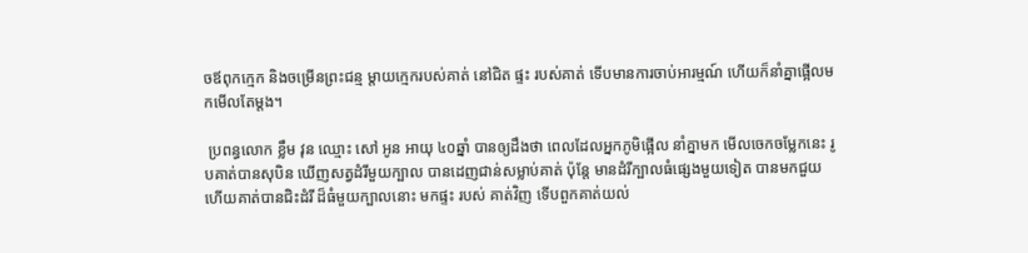ចឪពុកក្មេក និងចម្រើនព្រះជន្ម ម្តាយក្មេករបស់គាត់ នៅជិត ផ្ទះ របស់គាត់ ទើបមានការចាប់អារម្មណ៍ ហើយក៏នាំគ្នាផ្អើលមកមើលតែម្តង។

 ប្រពន្ធលោក ខ្លឹម វុន ឈ្មោះ សៅ អូន អាយុ ៤០ឆ្នាំ បានឲ្យដឹងថា ពេលដែលអ្នកភូមិផ្អើល នាំគ្នាមក មើលចេកចម្លែកនេះ រូបគាត់បានសុបិន ឃើញសត្វដំរីមួយក្បាល បានដេញជាន់សម្លាប់គាត់ ប៉ុន្តែ មានដំរីក្បាលធំផ្សេងមួយទៀត បានមកជួយ ហើយគាត់បានជិះដំរី ដ៏ធំមួយក្បាលនោះ មកផ្ទះ របស់ គាត់វិញ ទើបពួកគាត់យល់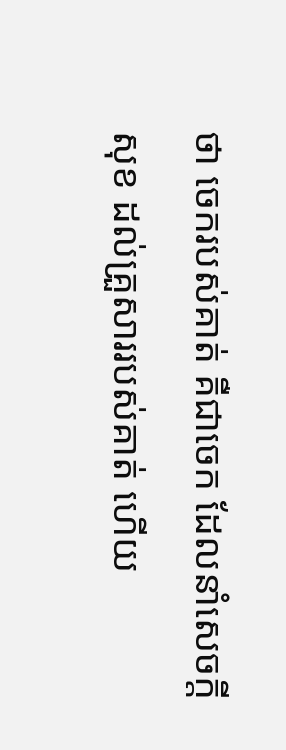ថា ចេករបស់គាត់ គឺជាចេក ដែលនាំសេចក្តីសុខ ដល់គ្រួសាររបស់គាត់ ហើយ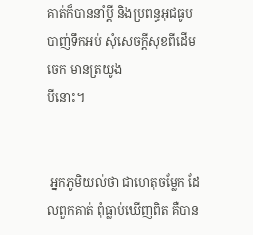គាត់ក៏បាននាំប្តី និងប្រពន្ធអុជធូប បាញ់ទឹកអប់ សុំសេចក្តីសុខពីដើមចេក មានត្រយូង
បីនោះ។


 អ្នកភូមិយល់ថា ជាហេតុចម្លែក ដែលពួកគាត់ ពុំធ្លាប់ឃើញពិត គឺបាន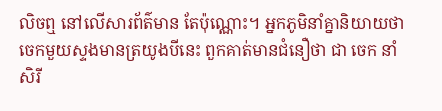លិចឮ នៅលើសារព័ត៌មាន តែប៉ុណ្ណោះ។ អ្នកភូមិនាំគ្នានិយាយថា ចេកមួយស្ទងមានត្រយូងបីនេះ ពួកគាត់មានជំនឿថា ជា ចេក នាំសិរី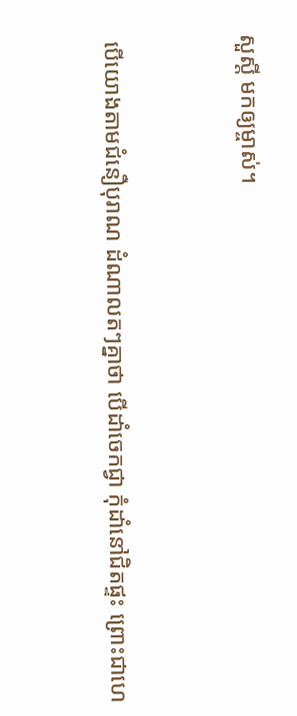សួស្តី មកឲ្យម្ចាស់។


 បើយោងតាមជំនឿបុរាណ ដំណាលតៗគ្នាថា បើដាំចេកជ្វា កុំដាំនៅជិតផ្ទះ ព្រោះជាហេ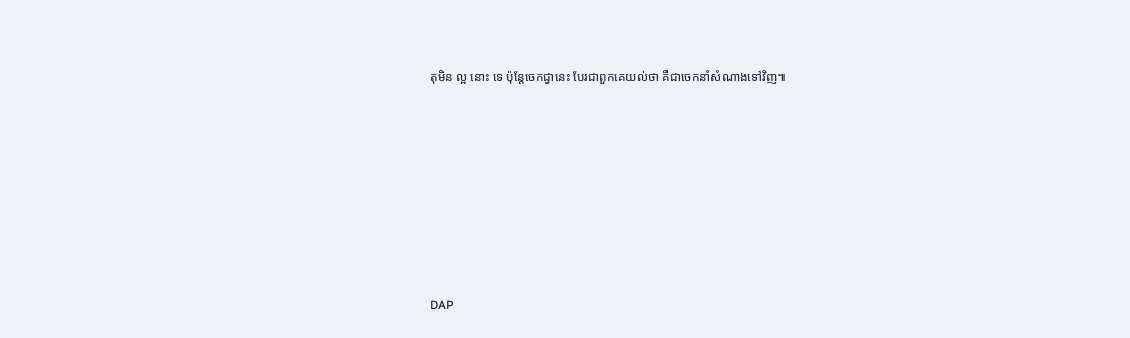តុមិន ល្អ នោះ ទេ ប៉ុន្តែចេកជ្វានេះ បែរជាពួកគេយល់ថា គឺជាចេកនាំសំណាងទៅវិញ៕








DAP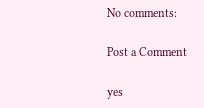No comments:

Post a Comment

yes